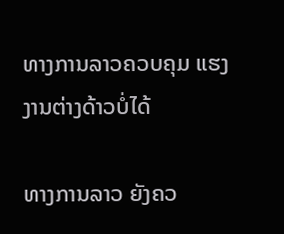ທາງການລາວຄວບຄຸມ ແຮງງານຕ່າງດ້າວບໍ່ໄດ້

ທາງການລາວ ຍັງຄວ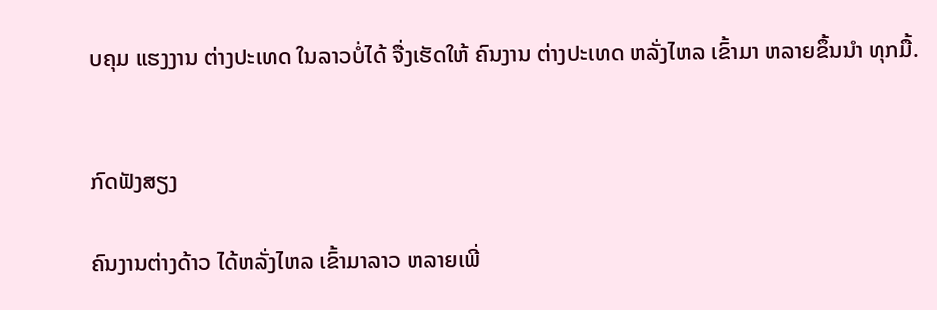ບຄຸມ ແຮງງານ ຕ່າງປະເທດ ໃນລາວບໍ່ໄດ້ ຈື່ງເຮັດໃຫ້ ຄົນງານ ຕ່າງປະເທດ ຫລັ່ງໄຫລ ເຂົ້າມາ ຫລາຍຂຶ້ນນຳ ທຸກມື້.


ກົດຟັງສຽງ

ຄົນງານຕ່າງດ້າວ ໄດ້ຫລັ່ງໄຫລ ເຂົ້າມາລາວ ຫລາຍເພີ່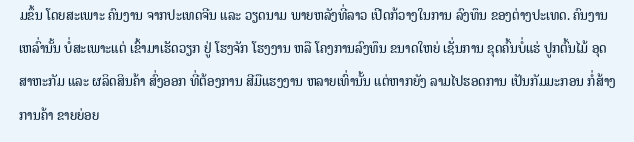ມຂຶ້ນ ໂດຍສະເພາະ ຄົນງານ ຈາກປະເທດຈີນ ແລະ ວຽດນາມ ພາຍຫລັງທີ່ລາວ ເປີດກ້ວາງໃນການ ລົງທຶນ ຂອງຕ່າງປະເທດ. ຄົນງານເຫລົ່ານັ້ນ ບໍ່ສະເພາະແຕ່ ເຂົ້າມາເຮັດວຽກ ຢູ່ ໂຮງຈັກ ໂຮງງານ ຫລື ໂຄງການລົງທຶນ ຂນາດໃຫຍ່ ເຊັ່ນການ ຂຸດຄົ້ນບໍ່ແຮ່ ປູກຕົ້ນໄມ້ ອຸດສາຫະກັມ ແລະ ຜລິດສິນຄ້າ ສົ່ງອອກ ທີ່ຕ້ອງການ ສີມືແຮງງານ ຫລາຍເທົ່ານັ້ນ ແຕ່ຫາກຍັງ ລາມໄປຮອດການ ເປັນກັມມະກອນ ກໍ່ສ້າງ ການຄ້າ ຂາຍຍ່ອຍ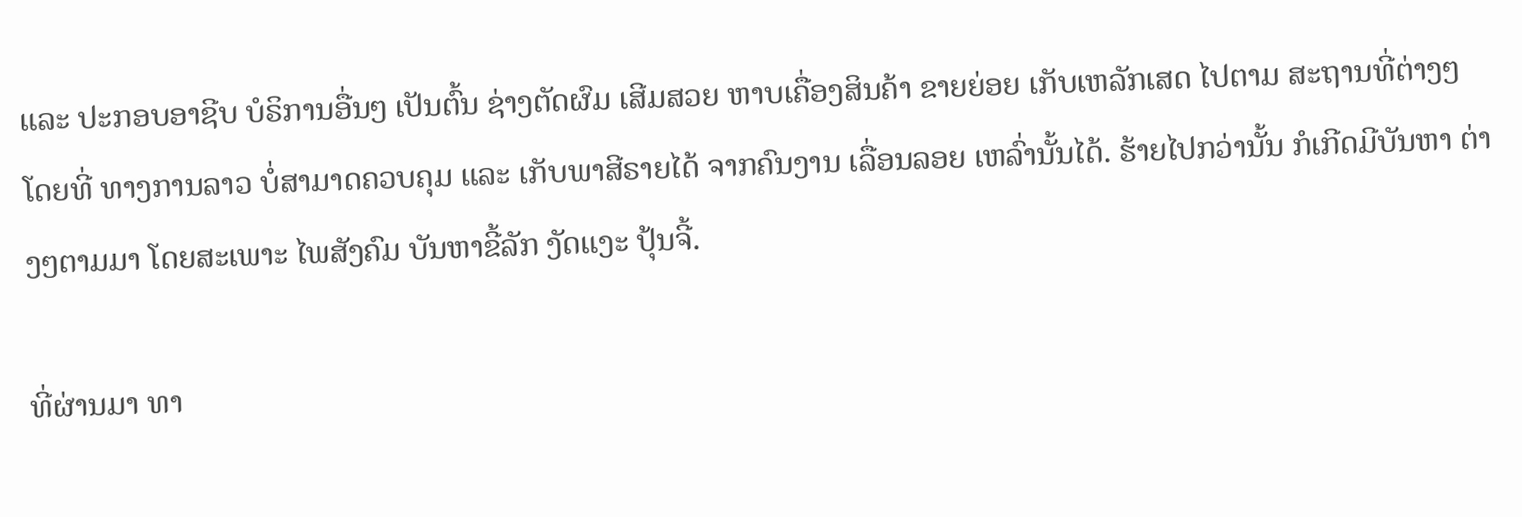ແລະ ປະກອບອາຊີບ ບໍຣິການອື່ນໆ ເປັນຕົ້ນ ຊ່າງຕັດຜົມ ເສີມສວຍ ຫາບເຄື່ອງສິນຄ້າ ຂາຍຍ່ອຍ ເກັບເຫລັກເສດ ໄປຕາມ ສະຖານທີ່ຕ່າງໆ ໂດຍທີ່ ທາງການລາວ ບໍ່ສາມາດຄວບຄຸມ ແລະ ເກັບພາສີຣາຍໄດ້ ຈາກຄົນງານ ເລື່ອນລອຍ ເຫລົ່ານັ້ນໄດ້. ຮ້າຍໄປກວ່ານັ້ນ ກໍເກີດມີບັນຫາ ຕ່າງໆຕາມມາ ໂດຍສະເພາະ ໄພສັງຄົມ ບັນຫາຂີ້ລັກ ງັດແງະ ປຸ້ນຈີ້.

ທີ່ຜ່ານມາ ທາ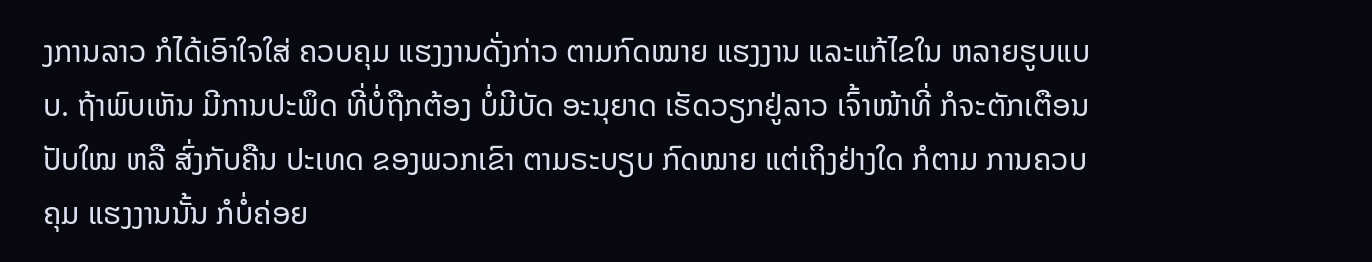ງການລາວ ກໍໄດ້ເອົາໃຈໃສ່ ຄວບຄຸມ ແຮງງານດັ່ງກ່າວ ຕາມກົດໝາຍ ແຮງງານ ແລະແກ້ໄຂໃນ ຫລາຍຮູບແບບ. ຖ້າພົບເຫັນ ມີການປະພຶດ ທີ່ບໍ່ຖືກຕ້ອງ ບໍ່ມີບັດ ອະນຸຍາດ ເຮັດວຽກຢູ່ລາວ ເຈົ້າໜ້າທີ່ ກໍຈະຕັກເຕືອນ ປັບໃໝ ຫລື ສົ່ງກັບຄືນ ປະເທດ ຂອງພວກເຂົາ ຕາມຣະບຽບ ກົດໝາຍ ແຕ່ເຖິງຢ່າງໃດ ກໍຕາມ ການຄວບຄຸມ ແຮງງານນັ້ນ ກໍບໍ່ຄ່ອຍ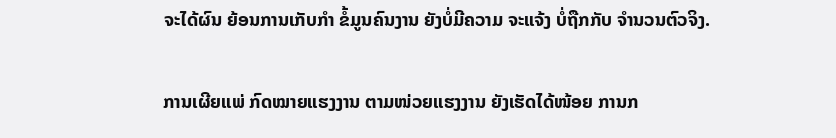ຈະໄດ້ຜົນ ຍ້ອນການເກັບກໍາ ຂໍ້ມູນຄົນງານ ຍັງບໍ່ມີຄວາມ ຈະແຈ້ງ ບໍ່ຖືກກັບ ຈໍານວນຕົວຈິງ.

ການເຜີຍແພ່ ກົດໝາຍແຮງງານ ຕາມໜ່ວຍແຮງງານ ຍັງເຮັດໄດ້ໜ້ອຍ ການກ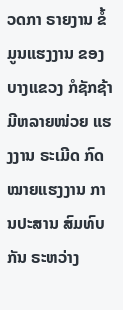ວດກາ ຣາຍງານ ຂໍ້ມູນແຮງງານ ຂອງບາງແຂວງ ກໍຊັກຊ້າ ມີຫລາຍໜ່ວຍ ແຮງງານ ຣະເມີດ ກົດໝາຍແຮງງານ ການປະສານ ສົມທົບກັນ ຣະຫວ່າງ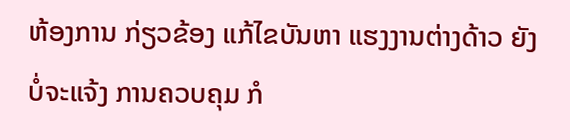ຫ້ອງການ ກ່ຽວຂ້ອງ ແກ້ໄຂບັນຫາ ແຮງງານຕ່າງດ້າວ ຍັງບໍ່ຈະແຈ້ງ ການຄວບຄຸມ ກໍ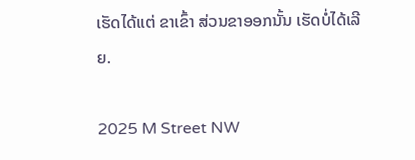ເຮັດໄດ້ແຕ່ ຂາເຂົ້າ ສ່ວນຂາອອກນັ້ນ ເຮັດບໍ່ໄດ້ເລີຍ.

2025 M Street NW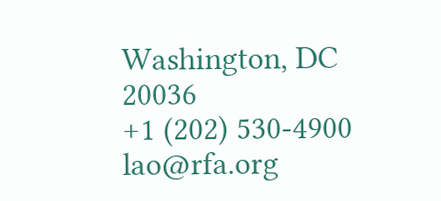Washington, DC 20036
+1 (202) 530-4900
lao@rfa.org